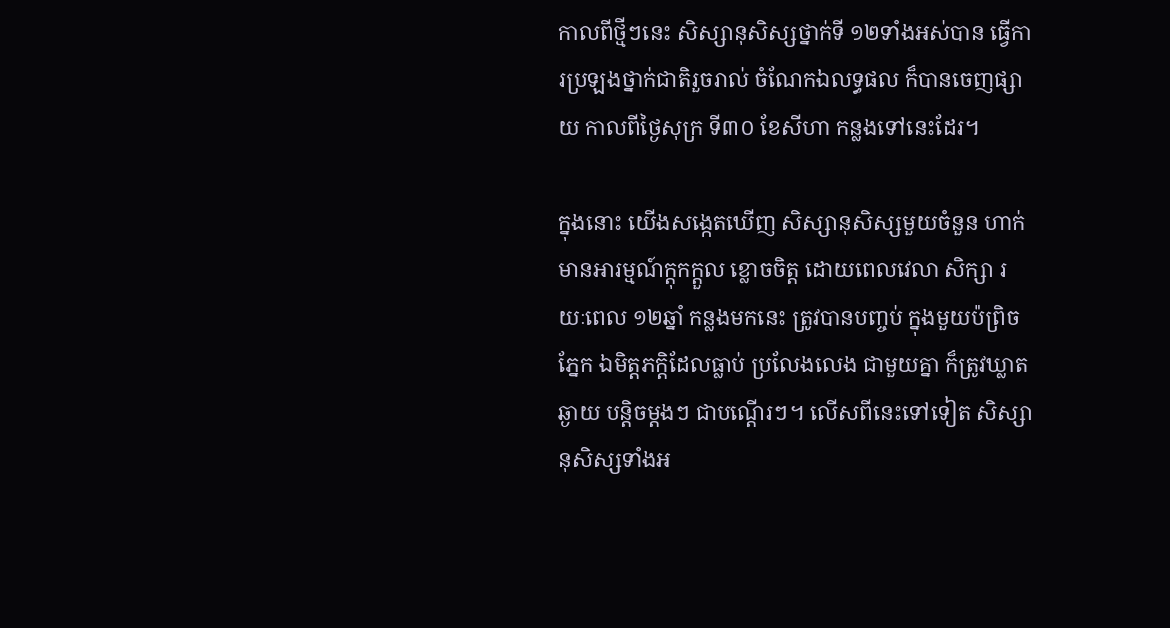កាលពីថ្មីៗនេះ សិស្សានុសិស្សថ្នាក់ទី ១២ទាំងអស់បាន ធ្វើការប្រឡងថ្នាក់ជាតិរួចរាល់ ចំណែកឯលទ្ធផល ក៏បានចេញផ្សាយ កាលពីថ្ងៃសុក្រ ទី៣០ ខែសីហា កន្លងទៅនេះដែរ។

ក្នុងនោះ យើងសង្កេតឃើញ សិស្សានុសិស្សមួយចំនួន ហាក់មានអារម្មណ៍ក្តុកក្តួល ខ្លោចចិត្ត ដោយពេលវេលា សិក្សា រយៈពេល ១២ឆ្នាំ កន្លងមកនេះ ត្រូវបានបញ្ចប់ ក្នុងមួយប៉ព្រិចភ្នែក ឯមិត្តភក្តិដែលធ្លាប់ ប្រលែងលេង ជាមួយគ្នា ក៏ត្រូវឃ្លាតឆ្ងាយ បន្តិចម្តងៗ ជាបណ្តើរៗ។ លើសពីនេះទៅទៀត សិស្សានុសិស្សទាំងអ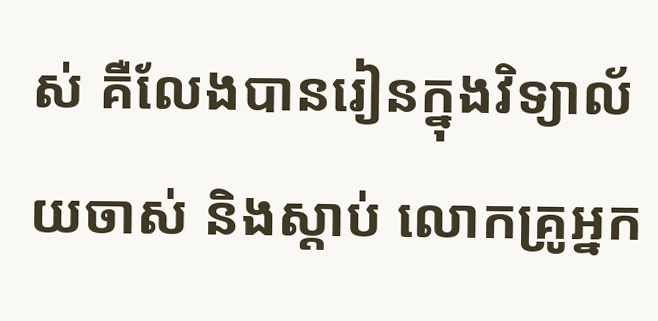ស់ គឺលែងបានរៀនក្នុងវិទ្យាល័យចាស់ និងស្តាប់ លោកគ្រូអ្នក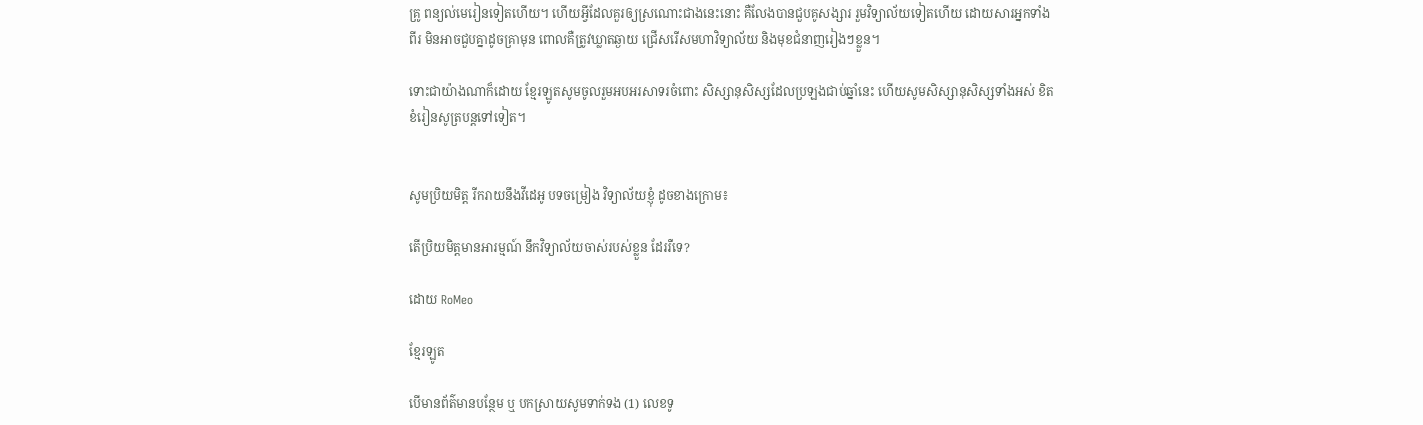គ្រូ ពន្យល់មេរៀនទៀតហើយ។ ហើយអ្វីដែលគួរឲ្យស្រណោះជាងនេះនោះ គឺលែងបានជួបគូសង្សារ រួមវិទ្យាល័យទៀតហើយ ដោយសារអ្នកទាំងពីរ មិនអាចជួបគ្នាដូចគ្រាមុន ពោលគឺត្រូវឃ្លាតឆ្ងាយ ជ្រើសរើសមហាវិទ្យាល័យ និងមុខជំនាញរៀងៗខ្លួន។

ទោះជាយ៉ាងណាក៏ដោយ ខ្មែរឡូតសូមចូលរួមអបអរសាទរចំពោះ សិស្សានុសិស្សដែលប្រឡងជាប់ឆ្នាំនេះ ហើយសូមសិស្សានុសិស្សទាំងអស់ ខិតខំរៀនសូត្របន្តទៅទៀត។


សូមប្រិយមិត្ត រីករាយនឹងវីដេអូ បទចម្រៀង វិទ្យាល័យខ្ញុំ ដូចខាងក្រោម៖

តើប្រិយមិត្តមានអារម្មណ៍ នឹកវិទ្យាល័យចាស់របស់ខ្លួន ដែររឺទេ?

ដោយ RoMeo

ខ្មែរឡូត

បើមានព័ត៌មានបន្ថែម ឬ បកស្រាយសូមទាក់ទង (1) លេខទូ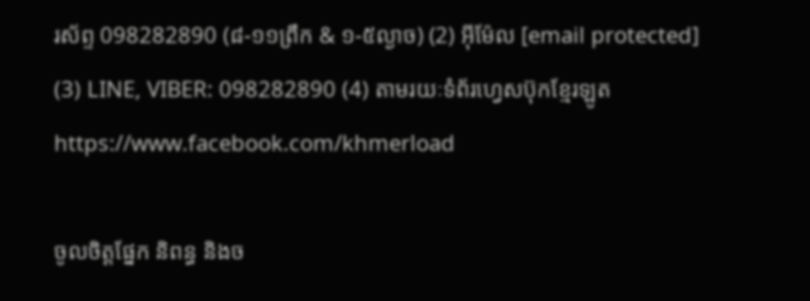រស័ព្ទ 098282890 (៨-១១ព្រឹក & ១-៥ល្ងាច) (2) អ៊ីម៉ែល [email protected] (3) LINE, VIBER: 098282890 (4) តាមរយៈទំព័រហ្វេសប៊ុកខ្មែរឡូត https://www.facebook.com/khmerload

ចូលចិត្តផ្នែក និពន្ធ និងច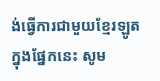ង់ធ្វើការជាមួយខ្មែរឡូតក្នុងផ្នែកនេះ សូម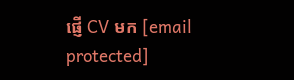ផ្ញើ CV មក [email protected]